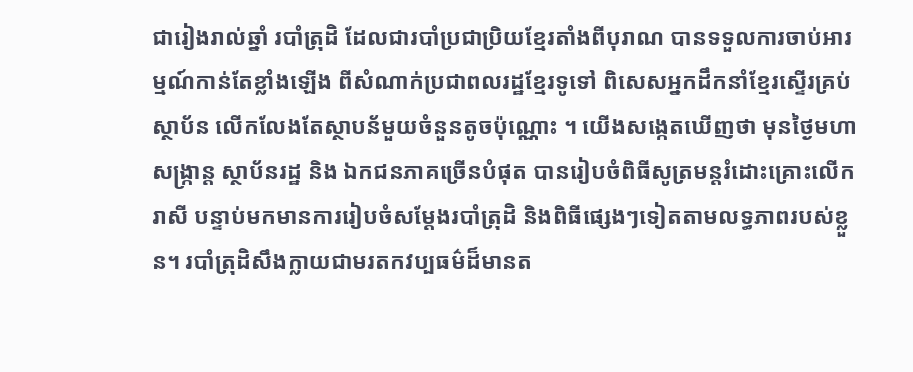ជារៀងរាល់ឆ្នាំ របាំត្រុដិ ដែលជារបាំប្រជាប្រិយខ្មែរតាំងពីបុរាណ បានទទួលការចាប់អារម្មណ៍កាន់តែខ្លាំងឡើង ពីសំណាក់ប្រជាពលរដ្ឋខ្មែរទូទៅ ពិសេសអ្នកដឹកនាំខ្មែរស្ទើរគ្រប់ស្ថាប័ន លើកលែងតែស្ថាបន័មួយចំនួនតូចប៉ុណ្ណោះ ។ យើងសង្កេតឃើញថា មុនថ្ងៃមហាសង្ក្រាន្ត ស្ថាប័នរដ្ឋ និង ឯកជនភាគច្រើនបំផុត បានរៀបចំពិធីសូត្រមន្តរំដោះគ្រោះលើករាសី បន្ទាប់មកមានការរៀបចំសម្តែងរបាំត្រុដិ និងពិធីផ្សេងៗទៀតតាមលទ្ធភាពរបស់ខ្លួន។ របាំត្រុដិសឹងក្លាយជាមរតកវប្បធម៌ដ៏មានត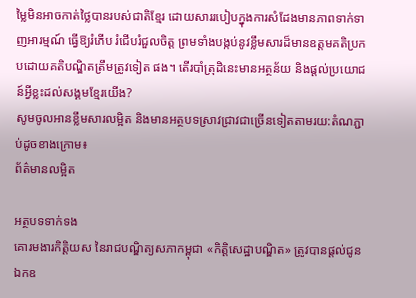ម្លៃមិនអាចកាត់ថ្លៃបានរបស់ជាតិខ្មែរ ដោយសាររបៀបក្នុងការសំដែងមានភាពទាក់ទាញអារម្មណ៍ ធ្វើឱ្យរំភើប រំជើបរំជួលចិត្ត ព្រមទាំងបង្កប់នូវខ្លឹមសារដ៏មានឧត្តមគតិប្រកបដោយគតិបណ្ឌិតត្រឹមត្រូវទៀត ផង។ តើរបាំត្រុដិនេះមានអត្ថន័យ និងផ្ដល់ប្រយោជន៍អ្វីខ្លះដល់សង្គមខ្មែរយើង?
សូមចូលអានខ្លឹមសារលម្អិត និងមានអត្ថបទស្រាវជ្រាវជាច្រើនទៀតតាមរយ:តំណភ្ជាប់ដូចខាងក្រោម៖
ព័ត៌មានលម្អិត

អត្ថបទទាក់ទង
គោរមងារកិត្តិយស នៃរាជបណ្ឌិត្យសភាកម្ពុជា «កិត្តិសេដ្ឋាបណ្ឌិត» ត្រូវបានផ្តល់ជូន ឯកឧ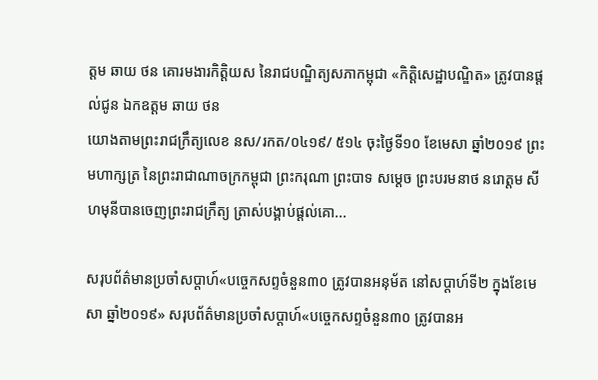ត្តម ឆាយ ថន គោរមងារកិត្តិយស នៃរាជបណ្ឌិត្យសភាកម្ពុជា «កិត្តិសេដ្ឋាបណ្ឌិត» ត្រូវបានផ្តល់ជូន ឯកឧត្តម ឆាយ ថន
យោងតាមព្រះរាជក្រឹត្យលេខ នស/រកត/០៤១៩/ ៥១៤ ចុះថ្ងៃទី១០ ខែមេសា ឆ្នាំ២០១៩ ព្រះមហាក្សត្រ នៃព្រះរាជាណាចក្រកម្ពុជា ព្រះករុណា ព្រះបាទ សម្តេច ព្រះបរមនាថ នរោត្តម សីហមុនីបានចេញព្រះរាជក្រឹត្យ ត្រាស់បង្គាប់ផ្តល់គោ...

សរុបព័ត៌មានប្រចាំសប្តាហ៍«បច្ចេកសព្ទចំនួន៣០ ត្រូវបានអនុម័ត នៅសប្តាហ៍ទី២ ក្នុងខែមេសា ឆ្នាំ២០១៩» សរុបព័ត៌មានប្រចាំសប្តាហ៍«បច្ចេកសព្ទចំនួន៣០ ត្រូវបានអ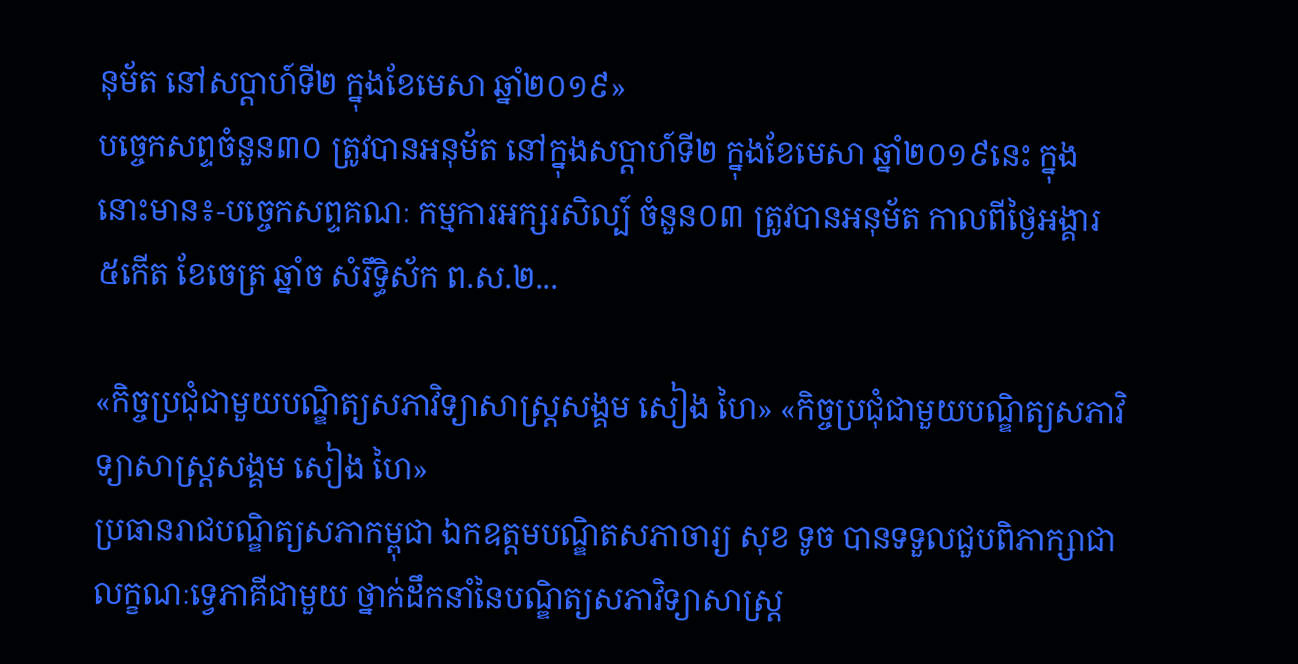នុម័ត នៅសប្តាហ៍ទី២ ក្នុងខែមេសា ឆ្នាំ២០១៩»
បច្ចេកសព្ទចំនួន៣០ ត្រូវបានអនុម័ត នៅក្នុងសប្តាហ៍ទី២ ក្នុងខែមេសា ឆ្នាំ២០១៩នេះ ក្នុងនោះមាន៖-បច្ចេកសព្ទគណៈ កម្មការអក្សរសិល្ប៍ ចំនួន០៣ ត្រូវបានអនុម័ត កាលពីថ្ងៃអង្គារ ៥កើត ខែចេត្រ ឆ្នាំច សំរឹទ្ធិស័ក ព.ស.២...

«កិច្ចប្រជុំជាមួយបណ្ឌិត្យសភាវិទ្យាសាស្ដ្រសង្គម សៀង ហៃ» «កិច្ចប្រជុំជាមួយបណ្ឌិត្យសភាវិទ្យាសាស្ដ្រសង្គម សៀង ហៃ»
ប្រធានរាជបណ្ឌិត្យសភាកម្ពុជា ឯកឧត្តមបណ្ឌិតសភាចារ្យ សុខ ទូច បានទទួលជួបពិភាក្សាជាលក្ខណៈទ្វេភាគីជាមួយ ថ្នាក់ដឹកនាំនៃបណ្ឌិត្យសភាវិទ្យាសាស្ដ្រ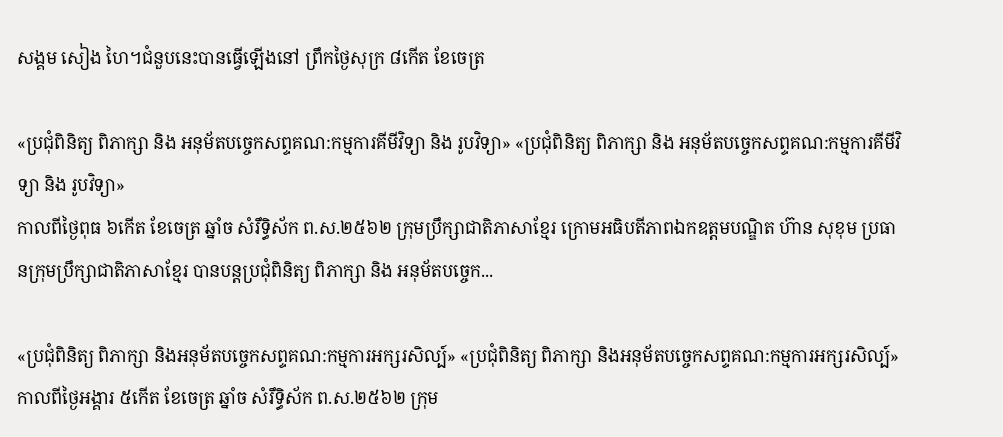សង្គម សៀង ហៃ។ជំនួបនេះបានធ្វើឡើងនៅ ព្រឹកថ្ងៃសុក្រ ៨កើត ខែចេត្រ

«ប្រជុំពិនិត្យ ពិភាក្សា និង អនុម័តបច្ចេកសព្ទគណ:កម្មការគីមីវិទ្យា និង រូបវិទ្យា» «ប្រជុំពិនិត្យ ពិភាក្សា និង អនុម័តបច្ចេកសព្ទគណ:កម្មការគីមីវិទ្យា និង រូបវិទ្យា»
កាលពីថ្ងៃពុធ ៦កេីត ខែចេត្រ ឆ្នាំច សំរឹទ្ធិស័ក ព.ស.២៥៦២ ក្រុមប្រឹក្សាជាតិភាសាខ្មែរ ក្រោមអធិបតីភាពឯកឧត្តមបណ្ឌិត ហ៊ាន សុខុម ប្រធានក្រុមប្រឹក្សាជាតិភាសាខ្មែរ បានបន្តប្រជុំពិនិត្យ ពិភាក្សា និង អនុម័តបច្ចេក...

«ប្រជុំពិនិត្យ ពិភាក្សា និងអនុម័តបច្ចេកសព្ទគណ:កម្មការអក្សរសិល្ប៍» «ប្រជុំពិនិត្យ ពិភាក្សា និងអនុម័តបច្ចេកសព្ទគណ:កម្មការអក្សរសិល្ប៍»
កាលពីថ្ងៃអង្គារ ៥កេីត ខែចេត្រ ឆ្នាំច សំរឹទ្ធិស័ក ព.ស.២៥៦២ ក្រុម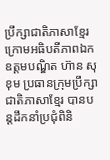ប្រឹក្សាជាតិភាសាខ្មែរ ក្រោមអធិបតីភាពឯកឧត្តមបណ្ឌិត ហ៊ាន សុខុម ប្រធានក្រុមប្រឹក្សាជាតិភាសាខ្មែរ បានបន្តដឹកនាំប្រជុំពិនិ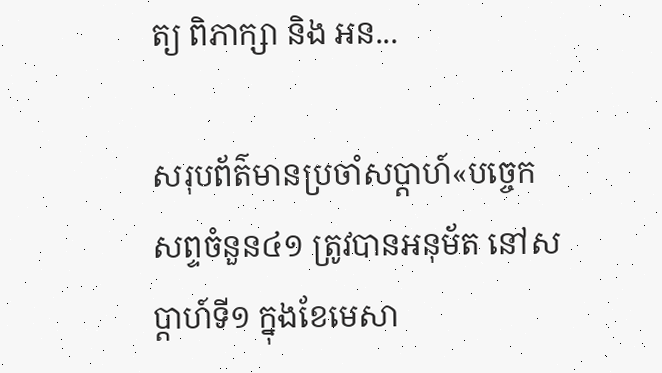ត្យ ពិភាក្សា និង អន...

សរុបព័ត៌មានប្រចាំសប្តាហ៍«បច្ចេកសព្ទចំនួន៤១ ត្រូវបានអនុម័ត នៅសប្តាហ៍ទី១ ក្នុងខែមេសា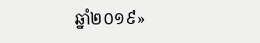ឆ្នាំ២០១៩»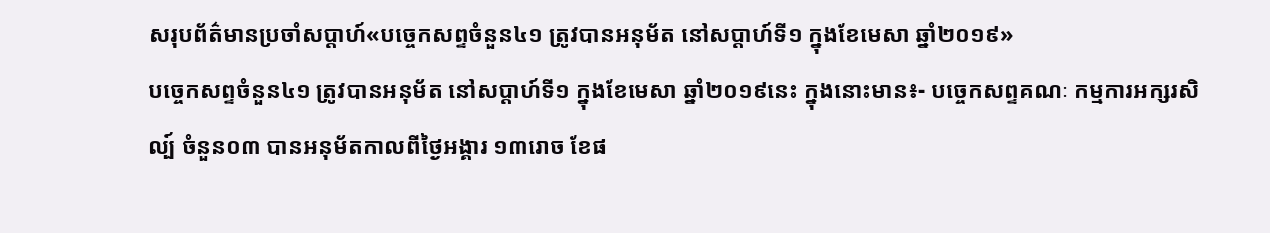សរុបព័ត៌មានប្រចាំសប្តាហ៍«បច្ចេកសព្ទចំនួន៤១ ត្រូវបានអនុម័ត នៅសប្តាហ៍ទី១ ក្នុងខែមេសា ឆ្នាំ២០១៩»
បច្ចេកសព្ទចំនួន៤១ ត្រូវបានអនុម័ត នៅសប្តាហ៍ទី១ ក្នុងខែមេសា ឆ្នាំ២០១៩នេះ ក្នុងនោះមាន៖- បច្ចេកសព្ទគណៈ កម្មការអក្សរសិល្ប៍ ចំនួន០៣ បានអនុម័តកាលពីថ្ងៃអង្គារ ១៣រោច ខែផ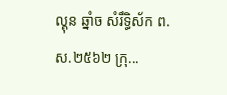ល្គុន ឆ្នាំច សំរឹទ្ធិស័ក ព.ស.២៥៦២ ក្រុ...